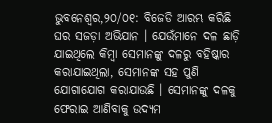ଭୁବନେଶ୍ୱର,୨୦/୦୧: ବିଜେଡି ଆରମ୍ଭ କରିଛି ଘର ସଜଡ଼ା ଅଭିଯାନ । ଯେଉଁମାନେ ଦଳ ଛାଡ଼ି ଯାଇଥିଲେ କିମ୍ବା ସେମାନଙ୍କୁ ଦଳରୁ ବହିଷ୍କାର କରାଯାଇଥିଲା, ସେମାନଙ୍କ ସହ ପୁଣି ଯୋଗାଯୋଗ କରାଯାଉଛି । ସେମାନଙ୍କୁ ଦଳକୁ ଫେରାଇ ଆଣିବାକୁ ଉଦ୍ୟମ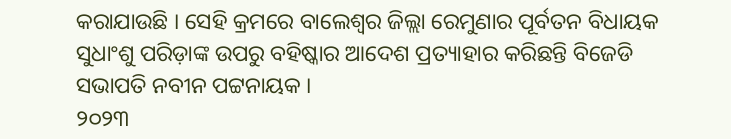କରାଯାଉଛି । ସେହି କ୍ରମରେ ବାଲେଶ୍ୱର ଜିଲ୍ଲା ରେମୁଣାର ପୂର୍ବତନ ବିଧାୟକ ସୁଧାଂଶୁ ପରିଡ଼ାଙ୍କ ଉପରୁ ବହିଷ୍କାର ଆଦେଶ ପ୍ରତ୍ୟାହାର କରିଛନ୍ତି ବିଜେଡି ସଭାପତି ନବୀନ ପଟ୍ଟନାୟକ ।
୨୦୨୩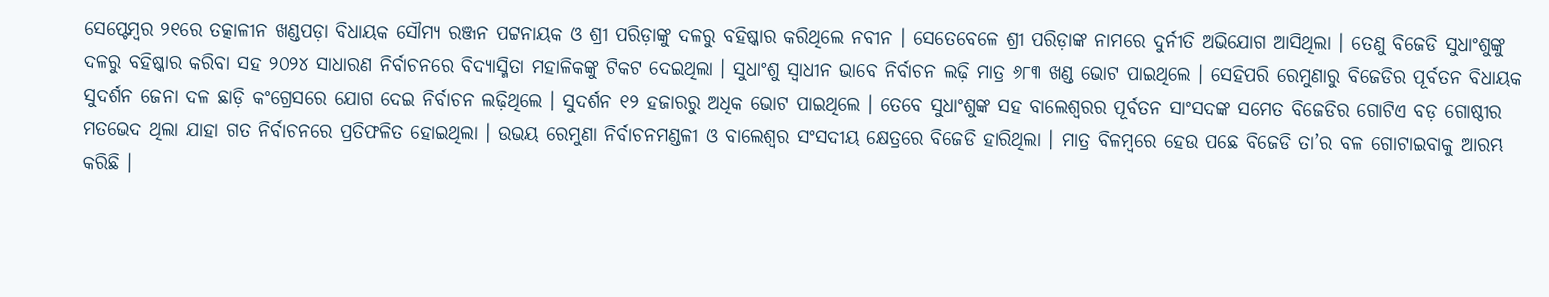ସେପ୍ଟେମ୍ୱର ୨୧ରେ ତତ୍କାଳୀନ ଖଣ୍ଡପଡ଼ା ବିଧାୟକ ସୌମ୍ୟ ରଞ୍ଜନ ପଟ୍ଟନାୟକ ଓ ଶ୍ରୀ ପରିଡ଼ାଙ୍କୁ ଦଳରୁ ବହିଷ୍କାର କରିଥିଲେ ନବୀନ । ସେତେବେଳେ ଶ୍ରୀ ପରିଡ଼ାଙ୍କ ନାମରେ ଦୁର୍ନୀତି ଅଭିଯୋଗ ଆସିଥିଲା । ତେଣୁ ବିଜେଡି ସୁଧାଂଶୁଙ୍କୁ ଦଳରୁ ବହିଷ୍କାର କରିବା ସହ ୨୦୨୪ ସାଧାରଣ ନିର୍ବାଚନରେ ବିଦ୍ୟାସ୍ମିତା ମହାଳିକଙ୍କୁ ଟିକଟ ଦେଇଥିଲା । ସୁଧାଂଶୁ ସ୍ୱାଧୀନ ଭାବେ ନିର୍ବାଚନ ଲଢ଼ି ମାତ୍ର ୬୮୩ ଖଣ୍ଡ ଭୋଟ ପାଇଥିଲେ । ସେହିପରି ରେମୁଣାରୁ ବିଜେଡିର ପୂର୍ବତନ ବିଧାୟକ ସୁଦର୍ଶନ ଜେନା ଦଳ ଛାଡ଼ି କଂଗ୍ରେସରେ ଯୋଗ ଦେଇ ନିର୍ବାଚନ ଲଢ଼ିଥିଲେ । ସୁଦର୍ଶନ ୧୨ ହଜାରରୁ ଅଧିକ ଭୋଟ ପାଇଥିଲେ । ତେବେ ସୁଧାଂଶୁଙ୍କ ସହ ବାଲେଶ୍ୱରର ପୂର୍ବତନ ସାଂସଦଙ୍କ ସମେତ ବିଜେଡିର ଗୋଟିଏ ବଡ଼ ଗୋଷ୍ଠୀର ମତଭେଦ ଥିଲା ଯାହା ଗତ ନିର୍ବାଚନରେ ପ୍ରତିଫଳିତ ହୋଇଥିଲା । ଉଭୟ ରେମୁଣା ନିର୍ବାଚନମଣ୍ଡଳୀ ଓ ବାଲେଶ୍ୱର ସଂସଦୀୟ କ୍ଷେତ୍ରରେ ବିଜେଡି ହାରିଥିଲା । ମାତ୍ର ବିଳମ୍ବରେ ହେଉ ପଛେ ବିଜେଡି ତା’ର ବଳ ଗୋଟାଇବାକୁ ଆରମ୍ଭ କରିଛି ।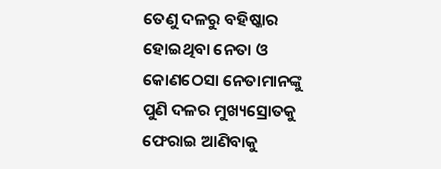ତେଣୁ ଦଳରୁ ବହିଷ୍କାର ହୋଇଥିବା ନେତା ଓ କୋଣଠେସା ନେତାମାନଙ୍କୁ ପୁଣି ଦଳର ମୁଖ୍ୟସ୍ରୋତକୁ ଫେରାଇ ଆଣିବାକୁ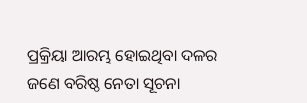ପ୍ରକ୍ରିୟା ଆରମ୍ଭ ହୋଇଥିବା ଦଳର ଜଣେ ବରିଷ୍ଠ ନେତା ସୂଚନା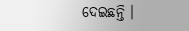ଦେଇଛନ୍ତି ।